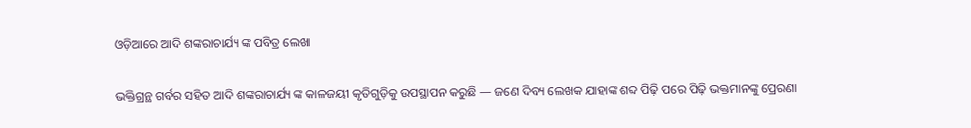ଓଡ଼ିଆରେ ଆଦି ଶଙ୍କରାଚାର୍ଯ୍ୟ ଙ୍କ ପବିତ୍ର ଲେଖା

ଭକ୍ତିଗ୍ରନ୍ଥ ଗର୍ବର ସହିତ ଆଦି ଶଙ୍କରାଚାର୍ଯ୍ୟ ଙ୍କ କାଳଜୟୀ କୃତିଗୁଡ଼ିକୁ ଉପସ୍ଥାପନ କରୁଛି — ଜଣେ ଦିବ୍ୟ ଲେଖକ ଯାହାଙ୍କ ଶବ୍ଦ ପିଢ଼ି ପରେ ପିଢ଼ି ଭକ୍ତମାନଙ୍କୁ ପ୍ରେରଣା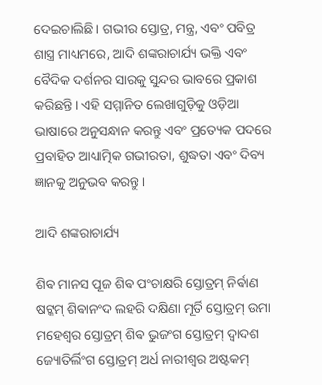ଦେଇଚାଲିଛି। ଗଭୀର ସ୍ତୋତ୍ର, ମନ୍ତ୍ର, ଏବଂ ପବିତ୍ର ଶାସ୍ତ୍ର ମାଧ୍ୟମରେ, ଆଦି ଶଙ୍କରାଚାର୍ଯ୍ୟ ଭକ୍ତି ଏବଂ ବୈଦିକ ଦର୍ଶନର ସାରକୁ ସୁନ୍ଦର ଭାବରେ ପ୍ରକାଶ କରିଛନ୍ତି। ଏହି ସମ୍ମାନିତ ଲେଖାଗୁଡ଼ିକୁ ଓଡ଼ିଆ ଭାଷାରେ ଅନୁସନ୍ଧାନ କରନ୍ତୁ ଏବଂ ପ୍ରତ୍ୟେକ ପଦରେ ପ୍ରବାହିତ ଆଧ୍ୟାତ୍ମିକ ଗଭୀରତା, ଶୁଦ୍ଧତା ଏବଂ ଦିବ୍ୟ ଜ୍ଞାନକୁ ଅନୁଭବ କରନ୍ତୁ।

ଆଦି ଶଙ୍କରାଚାର୍ଯ୍ୟ

ଶିଵ ମାନସ ପୂଜ ଶିଵ ପଂଚାକ୍ଷରି ସ୍ତୋତ୍ରମ୍ ନିର୍ଵାଣ ଷଟ୍କମ୍ ଶିଵାନଂଦ ଲହରି ଦକ୍ଷିଣା ମୂର୍ତି ସ୍ତୋତ୍ରମ୍ ଉମା ମହେଶ୍ଵର ସ୍ତୋତ୍ରମ୍ ଶିଵ ଭୁଜଂଗ ସ୍ତୋତ୍ରମ୍ ଦ୍ଵାଦଶ ଜ୍ୟୋତିର୍ଲିଂଗ ସ୍ତୋତ୍ରମ୍ ଅର୍ଧ ନାରୀଶ୍ଵର ଅଷ୍ଟକମ୍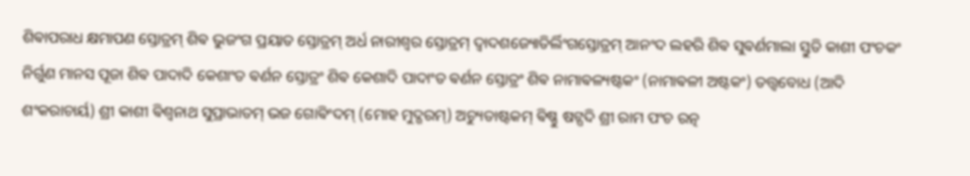ଶିଵାପରାଧ କ୍ଷମାପଣ ସ୍ତୋତ୍ରମ୍ ଶିଵ ଭୁଜଂଗ ପ୍ରୟାତ ସ୍ତୋତ୍ରମ୍ ଅର୍ଧ ନାରୀଶ୍ଵର ସ୍ତୋତ୍ରମ୍ ଦ୍ଵାଦଶଜ୍ୟୋତିର୍ଲିଂଗସ୍ତୋତ୍ରମ୍ ଆନଂଦ ଲହରି ଶିଵ ସୁଵର୍ଣମାଲା ସ୍ତୁତି କାଶୀ ପଂଚକଂ ନିର୍ଗୁଣ ମାନସ ପୂଜା ଶିଵ ପାଦାଦି କେଶାଂତ ଵର୍ଣନ ସ୍ତୋତ୍ରଂ ଶିଵ କେଶାଦି ପାଦାଂତ ଵର୍ଣନ ସ୍ତୋତ୍ରଂ ଶିଵ ନାମାଵଳ୍ୟଷ୍ଟକଂ (ନାମାଵଳୀ ଅଷ୍ଟକଂ) ତତ୍ତ୍ଵବୋଧ (ଆଦି ଶଂକରାଚାର୍ୟ) ଶ୍ରୀ କାଶୀ ଵିଶ୍ଵନାଥ ସୁପ୍ରାଭାତମ୍ ଭଜ ଗୋଵିଂଦମ୍ (ମୋହ ମୁଦ୍ଗରମ୍) ଅଚ୍ୟୁତାଷ୍ଟକମ୍ ଵିଷ୍ଣୁ ଷଟ୍ପଦି ଶ୍ରୀ ରାମ ପଂଚ ରତ୍ନ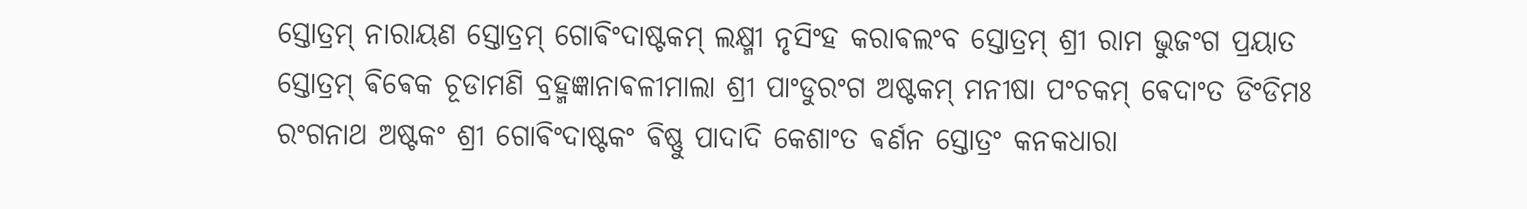ସ୍ତୋତ୍ରମ୍ ନାରାୟଣ ସ୍ତୋତ୍ରମ୍ ଗୋଵିଂଦାଷ୍ଟକମ୍ ଲକ୍ଷ୍ମୀ ନୃସିଂହ କରାଵଲଂବ ସ୍ତୋତ୍ରମ୍ ଶ୍ରୀ ରାମ ଭୁଜଂଗ ପ୍ରୟାତ ସ୍ତୋତ୍ରମ୍ ଵିଵେକ ଚୂଡାମଣି ବ୍ରହ୍ମଜ୍ଞାନାଵଳୀମାଲା ଶ୍ରୀ ପାଂଡୁରଂଗ ଅଷ୍ଟକମ୍ ମନୀଷା ପଂଚକମ୍ ଵେଦାଂତ ଡିଂଡିମଃ ରଂଗନାଥ ଅଷ୍ଟକଂ ଶ୍ରୀ ଗୋଵିଂଦାଷ୍ଟକଂ ଵିଷ୍ଣୁ ପାଦାଦି କେଶାଂତ ଵର୍ଣନ ସ୍ତୋତ୍ରଂ କନକଧାରା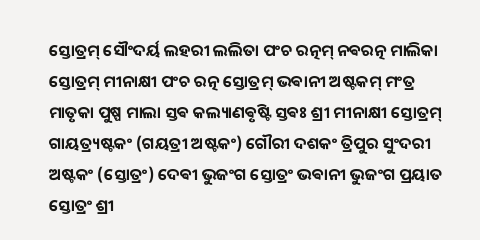ସ୍ତୋତ୍ରମ୍ ସୌଂଦର୍ୟ ଲହରୀ ଲଲିତା ପଂଚ ରତ୍ନମ୍ ନଵରତ୍ନ ମାଲିକା ସ୍ତୋତ୍ରମ୍ ମୀନାକ୍ଷୀ ପଂଚ ରତ୍ନ ସ୍ତୋତ୍ରମ୍ ଭଵାନୀ ଅଷ୍ଟକମ୍ ମଂତ୍ର ମାତୃକା ପୁଷ୍ପ ମାଲା ସ୍ତଵ କଲ୍ୟାଣଵୃଷ୍ଟି ସ୍ତଵଃ ଶ୍ରୀ ମୀନାକ୍ଷୀ ସ୍ତୋତ୍ରମ୍ ଗାୟତ୍ର୍ୟଷ୍ଟକଂ (ଗୟତ୍ରୀ ଅଷ୍ଟକଂ) ଗୌରୀ ଦଶକଂ ତ୍ରିପୁର ସୁଂଦରୀ ଅଷ୍ଟକଂ (ସ୍ତୋତ୍ରଂ) ଦେଵୀ ଭୁଜଂଗ ସ୍ତୋତ୍ରଂ ଭଵାନୀ ଭୁଜଂଗ ପ୍ରୟାତ ସ୍ତୋତ୍ରଂ ଶ୍ରୀ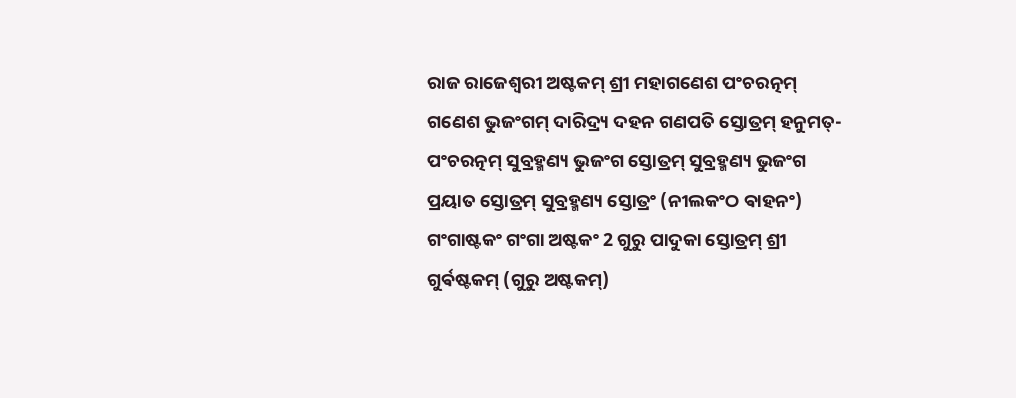ରାଜ ରାଜେଶ୍ଵରୀ ଅଷ୍ଟକମ୍ ଶ୍ରୀ ମହାଗଣେଶ ପଂଚରତ୍ନମ୍ ଗଣେଶ ଭୁଜଂଗମ୍ ଦାରିଦ୍ର୍ୟ ଦହନ ଗଣପତି ସ୍ତୋତ୍ରମ୍ ହନୁମତ୍-ପଂଚରତ୍ନମ୍ ସୁବ୍ରହ୍ମଣ୍ୟ ଭୁଜଂଗ ସ୍ତୋତ୍ରମ୍ ସୁବ୍ରହ୍ମଣ୍ୟ ଭୁଜଂଗ ପ୍ରୟାତ ସ୍ତୋତ୍ରମ୍ ସୁବ୍ରହ୍ମଣ୍ୟ ସ୍ତୋତ୍ରଂ (ନୀଲକଂଠ ଵାହନଂ) ଗଂଗାଷ୍ଟକଂ ଗଂଗା ଅଷ୍ଟକଂ 2 ଗୁରୁ ପାଦୁକା ସ୍ତୋତ୍ରମ୍ ଶ୍ରୀ ଗୁର୍ଵଷ୍ଟକମ୍ (ଗୁରୁ ଅଷ୍ଟକମ୍)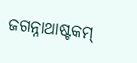ଜଗନ୍ନାଥାଷ୍ଟକମ୍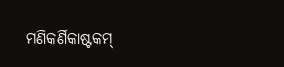ମଣିକର୍ଣିକାଷ୍ଟକମ୍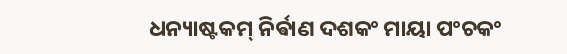ଧନ୍ୟାଷ୍ଟକମ୍ ନିର୍ଵାଣ ଦଶକଂ ମାୟା ପଂଚକଂ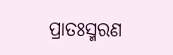ପ୍ରାତଃସ୍ମରଣ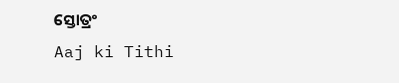ସ୍ତୋତ୍ରଂ
Aaj ki Tithi